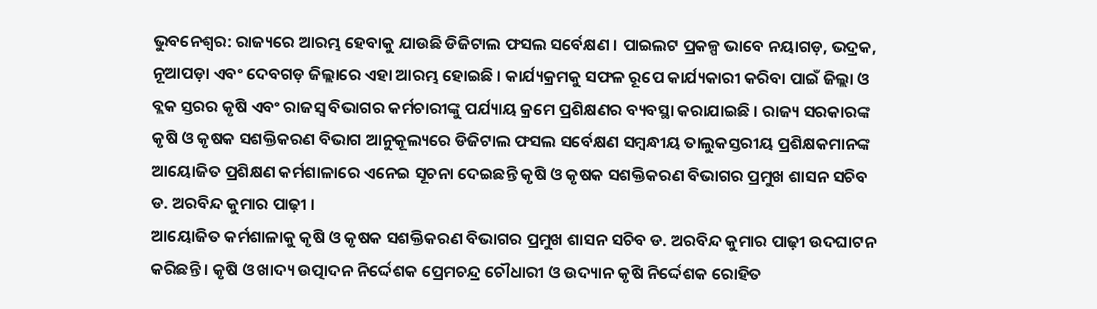ଭୁବନେଶ୍ବର: ରାଜ୍ୟରେ ଆରମ୍ଭ ହେବାକୁ ଯାଉଛି ଡିଜିଟାଲ ଫସଲ ସର୍ବେକ୍ଷଣ । ପାଇଲଟ ପ୍ରକଳ୍ପ ଭାବେ ନୟାଗଡ଼, ଭଦ୍ରକ, ନୂଆପଡ଼ା ଏବଂ ଦେବଗଡ଼ ଜିଲ୍ଲାରେ ଏହା ଆରମ୍ଭ ହୋଇଛି । କାର୍ଯ୍ୟକ୍ରମକୁ ସଫଳ ରୂପେ କାର୍ଯ୍ୟକାରୀ କରିବା ପାଇଁ ଜିଲ୍ଲା ଓ ବ୍ଲକ ସ୍ତରର କୃଷି ଏବଂ ରାଜସ୍ୱ ବିଭାଗର କର୍ମଚାରୀଙ୍କୁ ପର୍ଯ୍ୟାୟ କ୍ରମେ ପ୍ରଶିକ୍ଷଣର ବ୍ୟବସ୍ଥା କରାଯାଇଛି । ରାଜ୍ୟ ସରକାରଙ୍କ କୃଷି ଓ କୃଷକ ସଶକ୍ତିକରଣ ବିଭାଗ ଆନୁକୂଲ୍ୟରେ ଡିଜିଟାଲ ଫସଲ ସର୍ବେକ୍ଷଣ ସମ୍ବନ୍ଧୀୟ ତାଲୁକସ୍ତରୀୟ ପ୍ରଶିକ୍ଷକମାନଙ୍କ ଆୟୋଜିତ ପ୍ରଶିକ୍ଷଣ କର୍ମଶାଳାରେ ଏନେଇ ସୂଚନା ଦେଇଛନ୍ତି କୃଷି ଓ କୃଷକ ସଶକ୍ତିକରଣ ବିଭାଗର ପ୍ରମୁଖ ଶାସନ ସଚିବ ଡ. ଅରବିନ୍ଦ କୁମାର ପାଢ଼ୀ ।
ଆୟୋଜିତ କର୍ମଶାଳାକୁ କୃଷି ଓ କୃଷକ ସଶକ୍ତିକରଣ ବିଭାଗର ପ୍ରମୁଖ ଶାସନ ସଚିବ ଡ. ଅରବିନ୍ଦ କୁମାର ପାଢ଼ୀ ଉଦଘାଟନ କରିଛନ୍ତି । କୃଷି ଓ ଖାଦ୍ୟ ଉତ୍ପାଦନ ନିର୍ଦ୍ଦେଶକ ପ୍ରେମଚନ୍ଦ୍ର ଚୌଧାରୀ ଓ ଉଦ୍ୟାନ କୃଷି ନିର୍ଦ୍ଦେଶକ ରୋହିତ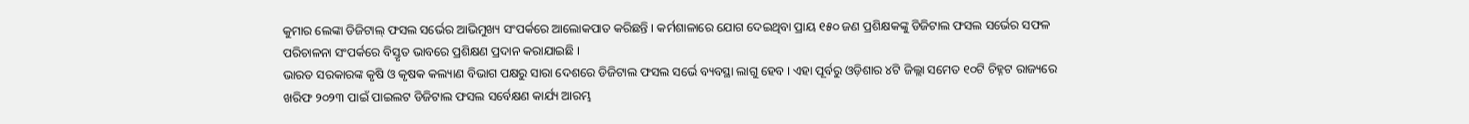କୁମାର ଲେଙ୍କା ଡିଜିଟାଲ୍ ଫସଲ ସର୍ଭେର ଆଭିମୁଖ୍ୟ ସଂପର୍କରେ ଆଲୋକପାତ କରିଛନ୍ତି । କର୍ମଶାଳାରେ ଯୋଗ ଦେଇଥିବା ପ୍ରାୟ ୧୫୦ ଜଣ ପ୍ରଶିକ୍ଷକଙ୍କୁ ଡିଜିଟାଲ ଫସଲ ସର୍ଭେର ସଫଳ ପରିଚାଳନା ସଂପର୍କରେ ବିସ୍ତୃତ ଭାବରେ ପ୍ରଶିକ୍ଷଣ ପ୍ରଦାନ କରାଯାଇଛି ।
ଭାରତ ସରକାରଙ୍କ କୃଷି ଓ କୃଷକ କଲ୍ୟାଣ ବିଭାଗ ପକ୍ଷରୁ ସାରା ଦେଶରେ ଡିଜିଟାଲ ଫସଲ ସର୍ଭେ ବ୍ୟବସ୍ଥା ଲାଗୁ ହେବ । ଏହା ପୂର୍ବରୁ ଓଡ଼ିଶାର ୪ଟି ଜିଲ୍ଲା ସମେତ ୧୦ଟି ଚିହ୍ନଟ ରାଜ୍ୟରେ ଖରିଫ ୨୦୨୩ ପାଇଁ ପାଇଲଟ ଡିଜିଟାଲ ଫସଲ ସର୍ବେକ୍ଷଣ କାର୍ଯ୍ୟ ଆରମ୍ଭ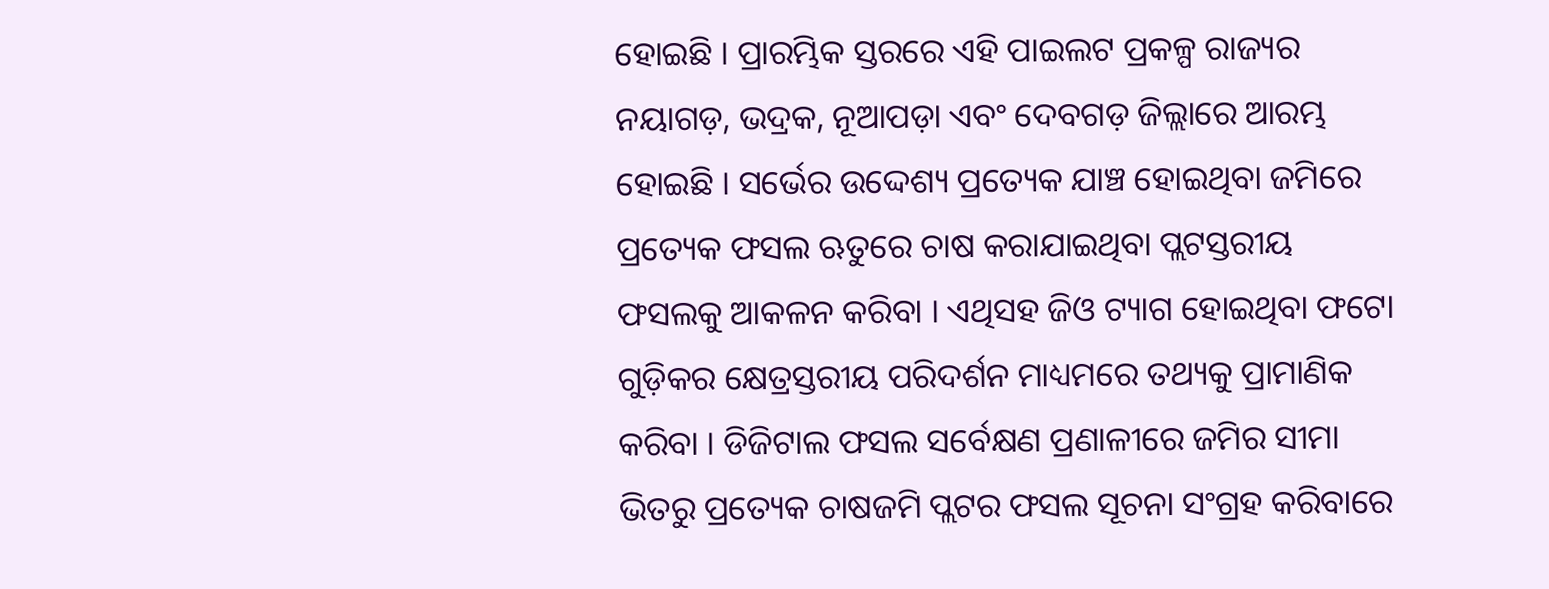ହୋଇଛି । ପ୍ରାରମ୍ଭିକ ସ୍ତରରେ ଏହି ପାଇଲଟ ପ୍ରକଳ୍ପ ରାଜ୍ୟର ନୟାଗଡ଼, ଭଦ୍ରକ, ନୂଆପଡ଼ା ଏବଂ ଦେବଗଡ଼ ଜିଲ୍ଲାରେ ଆରମ୍ଭ ହୋଇଛି । ସର୍ଭେର ଉଦ୍ଦେଶ୍ୟ ପ୍ରତ୍ୟେକ ଯାଞ୍ଚ ହୋଇଥିବା ଜମିରେ ପ୍ରତ୍ୟେକ ଫସଲ ଋତୁରେ ଚାଷ କରାଯାଇଥିବା ପ୍ଲଟସ୍ତରୀୟ ଫସଲକୁ ଆକଳନ କରିବା । ଏଥିସହ ଜିଓ ଟ୍ୟାଗ ହୋଇଥିବା ଫଟୋ ଗୁଡ଼ିକର କ୍ଷେତ୍ରସ୍ତରୀୟ ପରିଦର୍ଶନ ମାଧ୍ୟମରେ ତଥ୍ୟକୁ ପ୍ରାମାଣିକ କରିବା । ଡିଜିଟାଲ ଫସଲ ସର୍ବେକ୍ଷଣ ପ୍ରଣାଳୀରେ ଜମିର ସୀମା ଭିତରୁ ପ୍ରତ୍ୟେକ ଚାଷଜମି ପ୍ଲଟର ଫସଲ ସୂଚନା ସଂଗ୍ରହ କରିବାରେ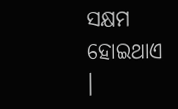ସକ୍ଷମ ହୋଇଥାଏ ।